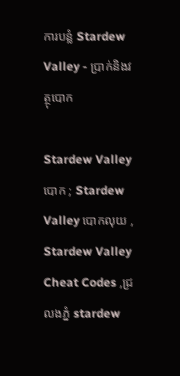ការបន្លំ Stardew Valley - ប្រាក់និងវត្ថុបោក

Stardew Valley បោក ; Stardew Valley បោកលុយ , Stardew Valley Cheat Codes ,ជ្រលងភ្នំ stardew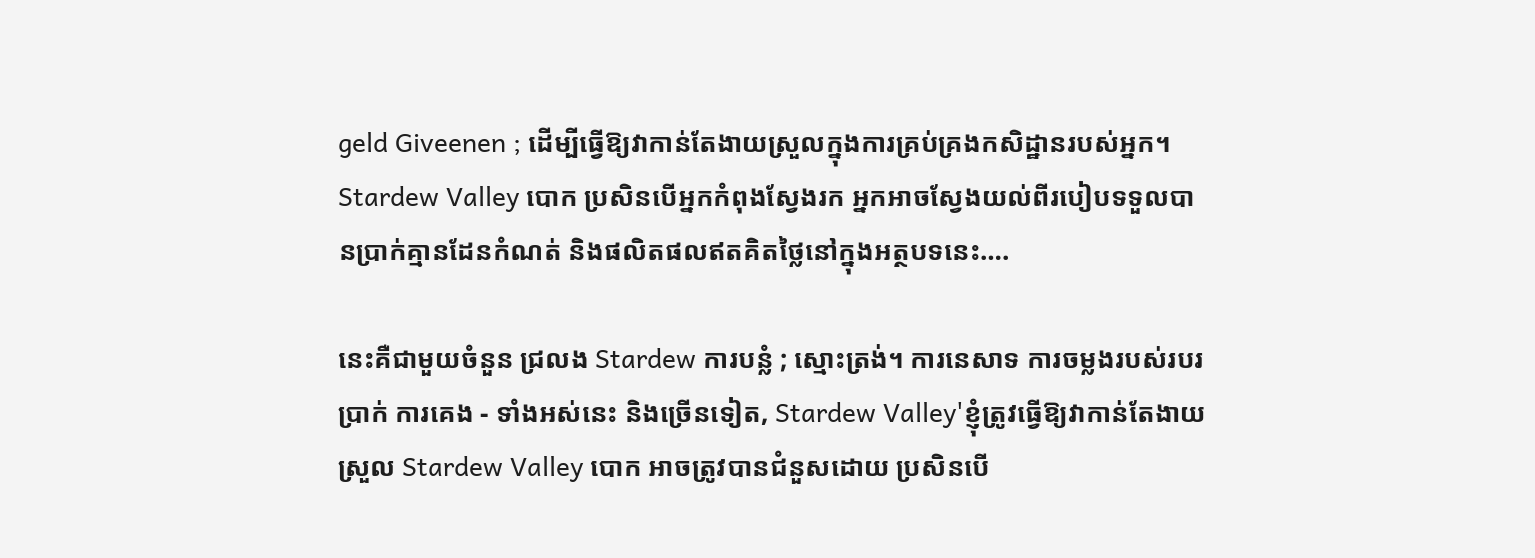geld Giveenen ; ដើម្បីធ្វើឱ្យវាកាន់តែងាយស្រួលក្នុងការគ្រប់គ្រងកសិដ្ឋានរបស់អ្នក។ Stardew Valley បោក ប្រសិនបើអ្នកកំពុងស្វែងរក អ្នកអាចស្វែងយល់ពីរបៀបទទួលបានប្រាក់គ្មានដែនកំណត់ និងផលិតផលឥតគិតថ្លៃនៅក្នុងអត្ថបទនេះ….

នេះគឺជាមួយចំនួន ជ្រលង Stardew ការបន្លំ ; ស្មោះត្រង់។ ការនេសាទ ការចម្លងរបស់របរ ប្រាក់ ការគេង - ទាំងអស់នេះ និងច្រើនទៀត, Stardew Valley'ខ្ញុំត្រូវធ្វើឱ្យវាកាន់តែងាយស្រួល Stardew Valley បោក អាចត្រូវបានជំនួសដោយ ប្រសិនបើ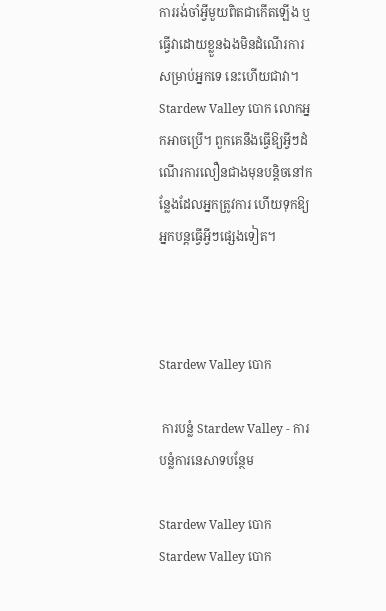ការរង់ចាំអ្វីមួយពិតជាកើតឡើង ឬធ្វើវាដោយខ្លួនឯងមិនដំណើរការសម្រាប់អ្នកទេ នេះហើយជាវា។ Stardew Valley បោក លោកអ្នកអាចប្រើ។ ពួកគេនឹងធ្វើឱ្យអ្វីៗដំណើរការលឿនជាងមុនបន្តិចនៅកន្លែងដែលអ្នកត្រូវការ ហើយទុកឱ្យអ្នកបន្តធ្វើអ្វីៗផ្សេងទៀត។



Stardew Valley បោក

 ការបន្លំ Stardew Valley - ការបន្លំការនេសាទបន្ថែម

Stardew Valley បោក
Stardew Valley បោក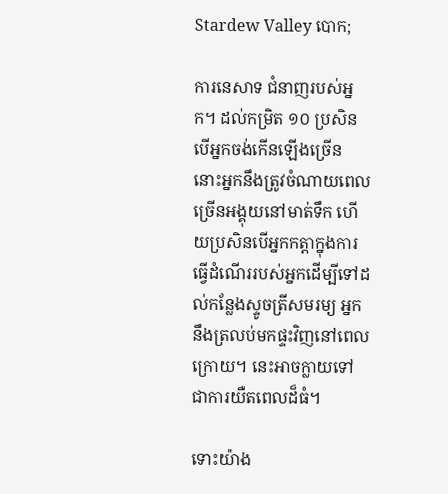Stardew Valley បោក;

ការនេសាទ ជំនាញរបស់អ្នក។ ដល់កម្រិត ១០ ប្រសិនបើអ្នកចង់កើនឡើងច្រើន នោះអ្នកនឹងត្រូវចំណាយពេលច្រើនអង្គុយនៅមាត់ទឹក ហើយប្រសិនបើអ្នកកត្តាក្នុងការធ្វើដំណើររបស់អ្នកដើម្បីទៅដល់កន្លែងស្ទូចត្រីសមរម្យ អ្នកនឹងត្រលប់មកផ្ទះវិញនៅពេលក្រោយ។ នេះអាចក្លាយទៅជាការយឺតពេលដ៏ធំ។

ទោះយ៉ាង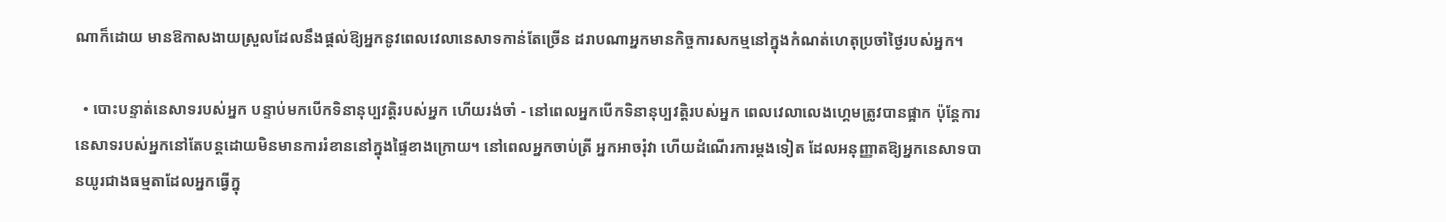ណាក៏ដោយ មានឱកាសងាយស្រួលដែលនឹងផ្តល់ឱ្យអ្នកនូវពេលវេលានេសាទកាន់តែច្រើន ដរាបណាអ្នកមានកិច្ចការសកម្មនៅក្នុងកំណត់ហេតុប្រចាំថ្ងៃរបស់អ្នក។

  • បោះបន្ទាត់នេសាទរបស់អ្នក បន្ទាប់មកបើកទិនានុប្បវត្តិរបស់អ្នក ហើយរង់ចាំ - នៅពេលអ្នកបើកទិនានុប្បវត្តិរបស់អ្នក ពេលវេលាលេងហ្គេមត្រូវបានផ្អាក ប៉ុន្តែការនេសាទរបស់អ្នកនៅតែបន្តដោយមិនមានការរំខាននៅក្នុងផ្ទៃខាងក្រោយ។ នៅពេលអ្នកចាប់ត្រី អ្នកអាចរុំវា ហើយដំណើរការម្តងទៀត ដែលអនុញ្ញាតឱ្យអ្នកនេសាទបានយូរជាងធម្មតាដែលអ្នកធ្វើក្នុ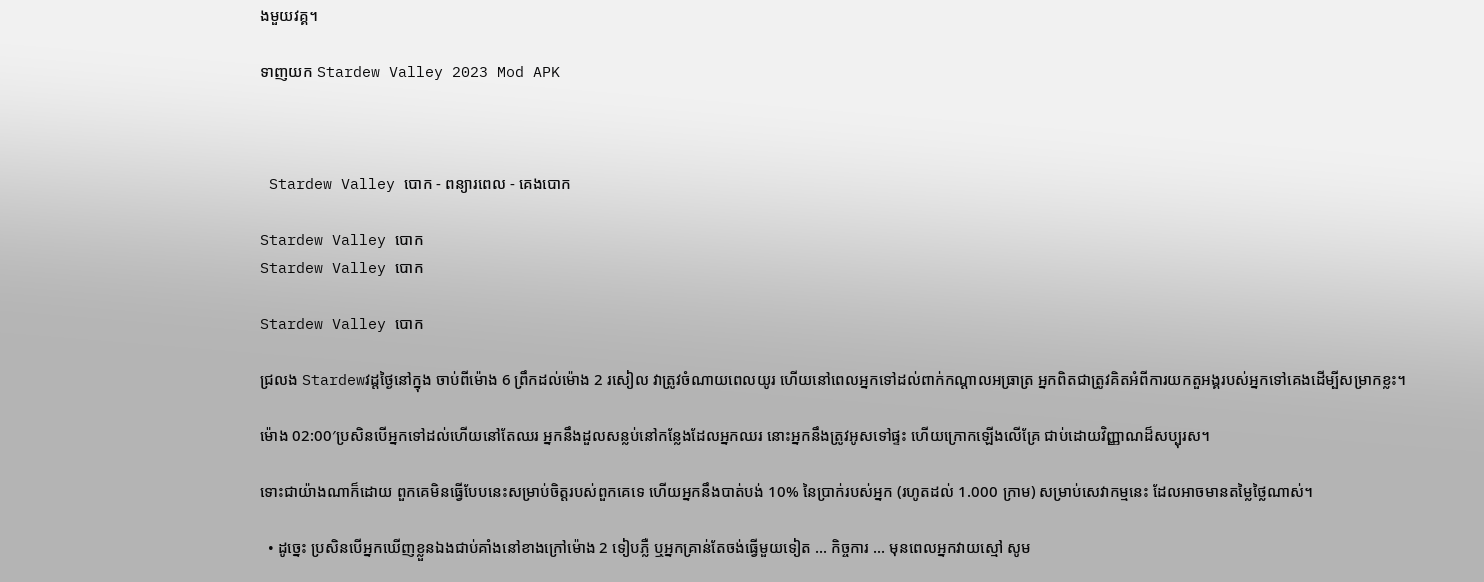ងមួយវគ្គ។

ទាញយក Stardew Valley 2023 Mod APK



 Stardew Valley បោក - ពន្យារពេល - គេងបោក

Stardew Valley បោក
Stardew Valley បោក

Stardew Valley បោក

ជ្រលង Stardewវដ្តថ្ងៃនៅក្នុង ចាប់ពីម៉ោង 6 ព្រឹកដល់ម៉ោង 2 រសៀល វាត្រូវចំណាយពេលយូរ ហើយនៅពេលអ្នកទៅដល់ពាក់កណ្តាលអធ្រាត្រ អ្នកពិតជាត្រូវគិតអំពីការយកតួអង្គរបស់អ្នកទៅគេងដើម្បីសម្រាកខ្លះ។

ម៉ោង 02:00′ប្រសិនបើអ្នកទៅដល់ហើយនៅតែឈរ អ្នកនឹងដួលសន្លប់នៅកន្លែងដែលអ្នកឈរ នោះអ្នកនឹងត្រូវអូសទៅផ្ទះ ហើយក្រោកឡើងលើគ្រែ ជាប់ដោយវិញ្ញាណដ៏សប្បុរស។

ទោះជាយ៉ាងណាក៏ដោយ ពួកគេមិនធ្វើបែបនេះសម្រាប់ចិត្តរបស់ពួកគេទេ ហើយអ្នកនឹងបាត់បង់ 10% នៃប្រាក់របស់អ្នក (រហូតដល់ 1.000 ក្រាម) សម្រាប់សេវាកម្មនេះ ដែលអាចមានតម្លៃថ្លៃណាស់។

  • ដូច្នេះ ប្រសិនបើអ្នកឃើញខ្លួនឯងជាប់គាំងនៅខាងក្រៅម៉ោង 2 ទៀបភ្លឺ ឬអ្នកគ្រាន់តែចង់ធ្វើមួយទៀត ... កិច្ចការ ... មុនពេលអ្នកវាយស្មៅ សូម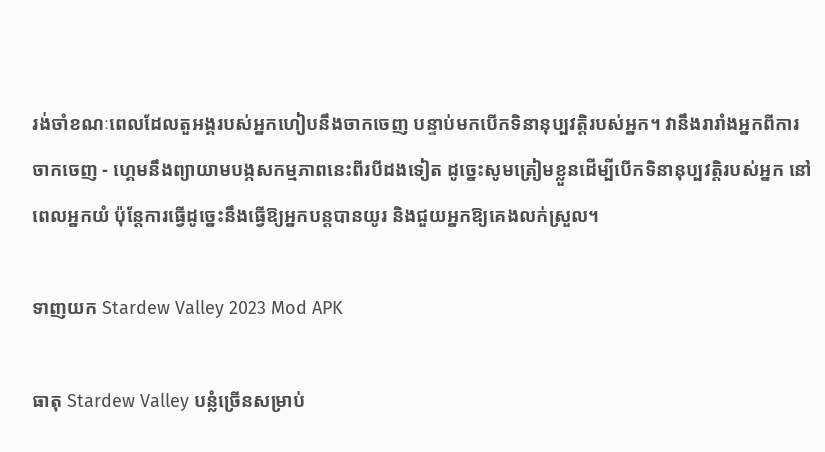រង់ចាំខណៈពេលដែលតួអង្គរបស់អ្នកហៀបនឹងចាកចេញ បន្ទាប់មកបើកទិនានុប្បវត្តិរបស់អ្នក។ វានឹងរារាំងអ្នកពីការចាកចេញ - ហ្គេមនឹងព្យាយាមបង្កសកម្មភាពនេះពីរបីដងទៀត ដូច្នេះសូមត្រៀមខ្លួនដើម្បីបើកទិនានុប្បវត្តិរបស់អ្នក នៅពេលអ្នកយំ ប៉ុន្តែការធ្វើដូច្នេះនឹងធ្វើឱ្យអ្នកបន្តបានយូរ និងជួយអ្នកឱ្យគេងលក់ស្រួល។

ទាញយក Stardew Valley 2023 Mod APK

ធាតុ Stardew Valley បន្លំច្រើនសម្រាប់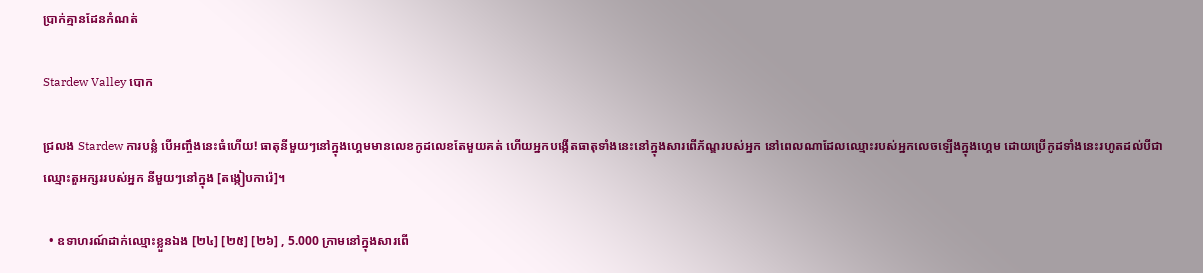ប្រាក់គ្មានដែនកំណត់

Stardew Valley បោក

ជ្រលង Stardew ការបន្លំ បើអញ្ចឹងនេះធំហើយ! ធាតុនីមួយៗនៅក្នុងហ្គេមមានលេខកូដលេខតែមួយគត់ ហើយអ្នកបង្កើតធាតុទាំងនេះនៅក្នុងសារពើភ័ណ្ឌរបស់អ្នក នៅពេលណាដែលឈ្មោះរបស់អ្នកលេចឡើងក្នុងហ្គេម ដោយប្រើកូដទាំងនេះរហូតដល់បីជាឈ្មោះតួអក្សររបស់អ្នក នីមួយៗនៅក្នុង [តង្កៀបការ៉េ]។

  • ឧទាហរណ៍ដាក់ឈ្មោះខ្លួនឯង [២៤] [២៥] [២៦] , 5.000 ក្រាមនៅក្នុងសារពើ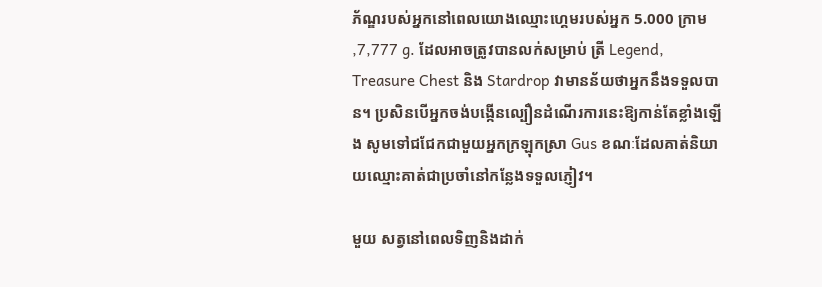ភ័ណ្ឌរបស់អ្នកនៅពេលយោងឈ្មោះហ្គេមរបស់អ្នក 5.000 ក្រាម ,7,777 g. ដែលអាចត្រូវបានលក់សម្រាប់ ត្រី Legend, Treasure Chest និង Stardrop វាមានន័យថាអ្នកនឹងទទួលបាន។ ប្រសិនបើអ្នកចង់បង្កើនល្បឿនដំណើរការនេះឱ្យកាន់តែខ្លាំងឡើង សូមទៅជជែកជាមួយអ្នកក្រឡុកស្រា Gus ខណៈដែលគាត់និយាយឈ្មោះគាត់ជាប្រចាំនៅកន្លែងទទួលភ្ញៀវ។

មួយ សត្វនៅពេលទិញនិងដាក់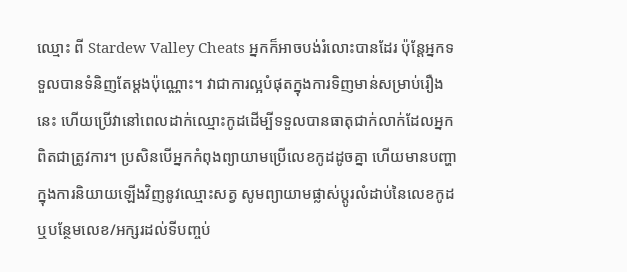ឈ្មោះ ពី Stardew Valley Cheats អ្នកក៏អាចបង់រំលោះបានដែរ ប៉ុន្តែអ្នកទទួលបានទំនិញតែម្តងប៉ុណ្ណោះ។ វាជាការល្អបំផុតក្នុងការទិញមាន់សម្រាប់រឿងនេះ ហើយប្រើវានៅពេលដាក់ឈ្មោះកូដដើម្បីទទួលបានធាតុជាក់លាក់ដែលអ្នកពិតជាត្រូវការ។ ប្រសិនបើអ្នកកំពុងព្យាយាមប្រើលេខកូដដូចគ្នា ហើយមានបញ្ហាក្នុងការនិយាយឡើងវិញនូវឈ្មោះសត្វ សូមព្យាយាមផ្លាស់ប្តូរលំដាប់នៃលេខកូដ ឬបន្ថែមលេខ/អក្សរដល់ទីបញ្ចប់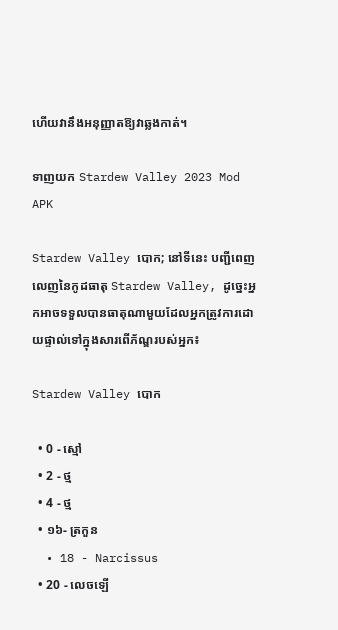ហើយវានឹងអនុញ្ញាតឱ្យវាឆ្លងកាត់។

ទាញយក Stardew Valley 2023 Mod APK

Stardew Valley បោក; នៅទីនេះ បញ្ជីពេញលេញនៃកូដធាតុ Stardew Valley, ដូច្នេះអ្នកអាចទទួលបានធាតុណាមួយដែលអ្នកត្រូវការដោយផ្ទាល់ទៅក្នុងសារពើភ័ណ្ឌរបស់អ្នក៖

Stardew Valley បោក

  • 0 - ស្មៅ
  • 2 - ថ្ម
  • 4 - ថ្ម
  • ១៦- ត្រកួន
  • 18 - Narcissus
  • 20 - លេចឡើ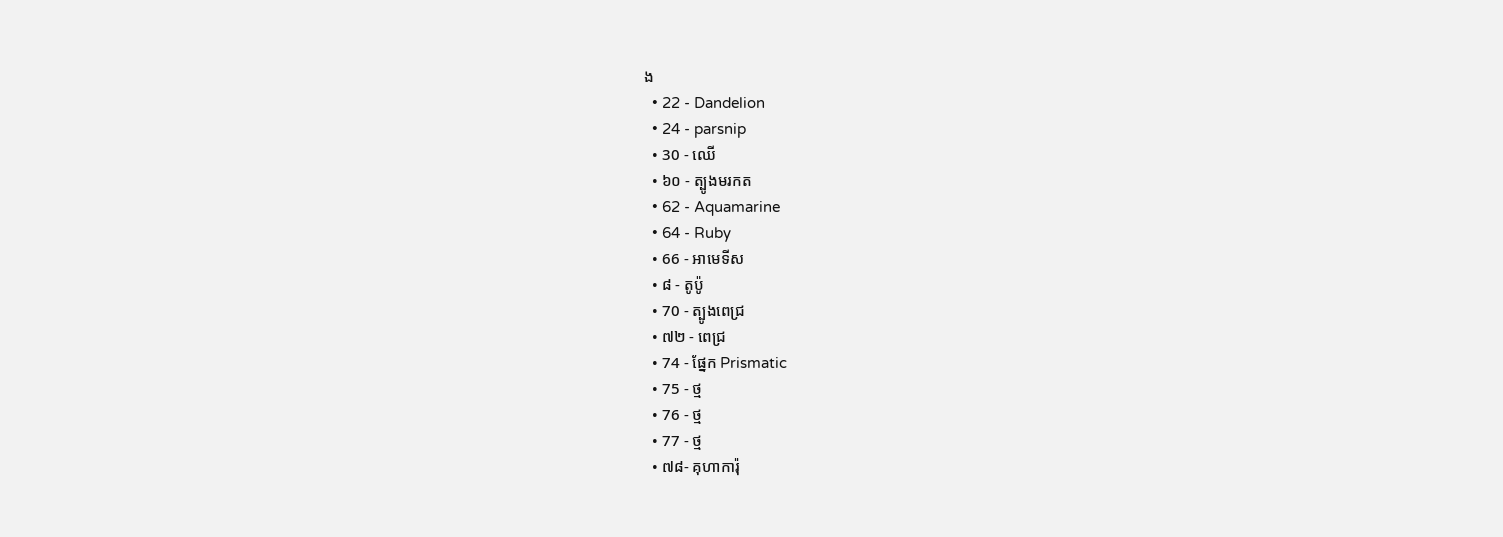ង
  • 22 - Dandelion
  • 24 - parsnip
  • 30 - ឈើ
  • ៦០ - ត្បូងមរកត
  • 62 - Aquamarine
  • 64 - Ruby
  • 66 - អាមេទីស
  • ៨ - តូប៉ូ
  • 70 - ត្បូងពេជ្រ
  • ៧២ - ពេជ្រ
  • 74 - ផ្នែក Prismatic
  • 75 - ថ្ម
  • 76 - ថ្ម
  • 77 - ថ្ម
  • ៧៨- គុហាការ៉ុ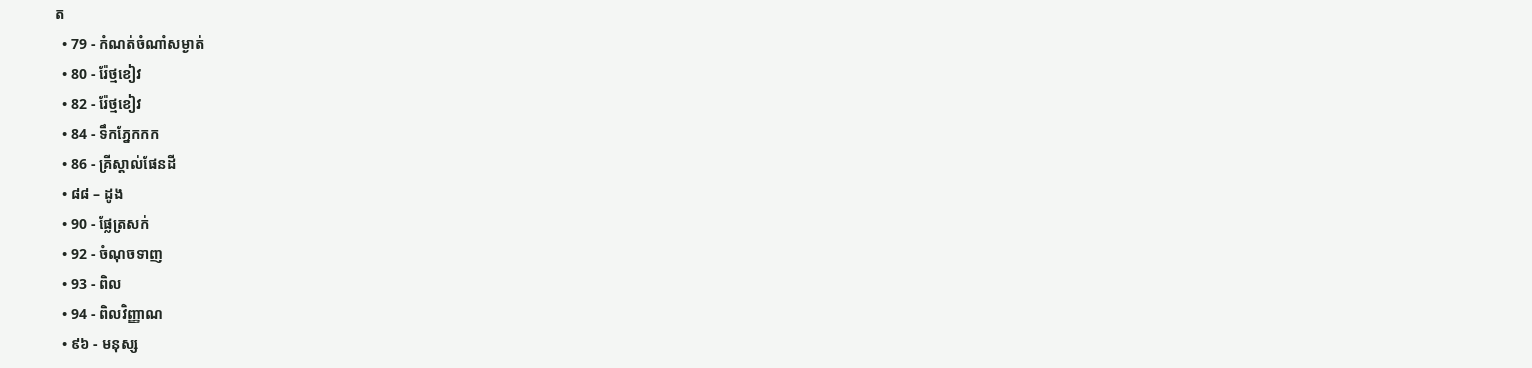ត
  • 79 - កំណត់ចំណាំសម្ងាត់
  • 80 - រ៉ែថ្មខៀវ
  • 82 - រ៉ែថ្មខៀវ
  • 84 - ទឹកភ្នែកកក
  • 86 - គ្រីស្តាល់ផែនដី
  • ៨៨ – ដូង
  • 90 - ផ្លែត្រសក់
  • 92 - ចំណុចទាញ
  • 93 - ពិល
  • 94 - ពិលវិញ្ញាណ
  • ៩៦ - មនុស្ស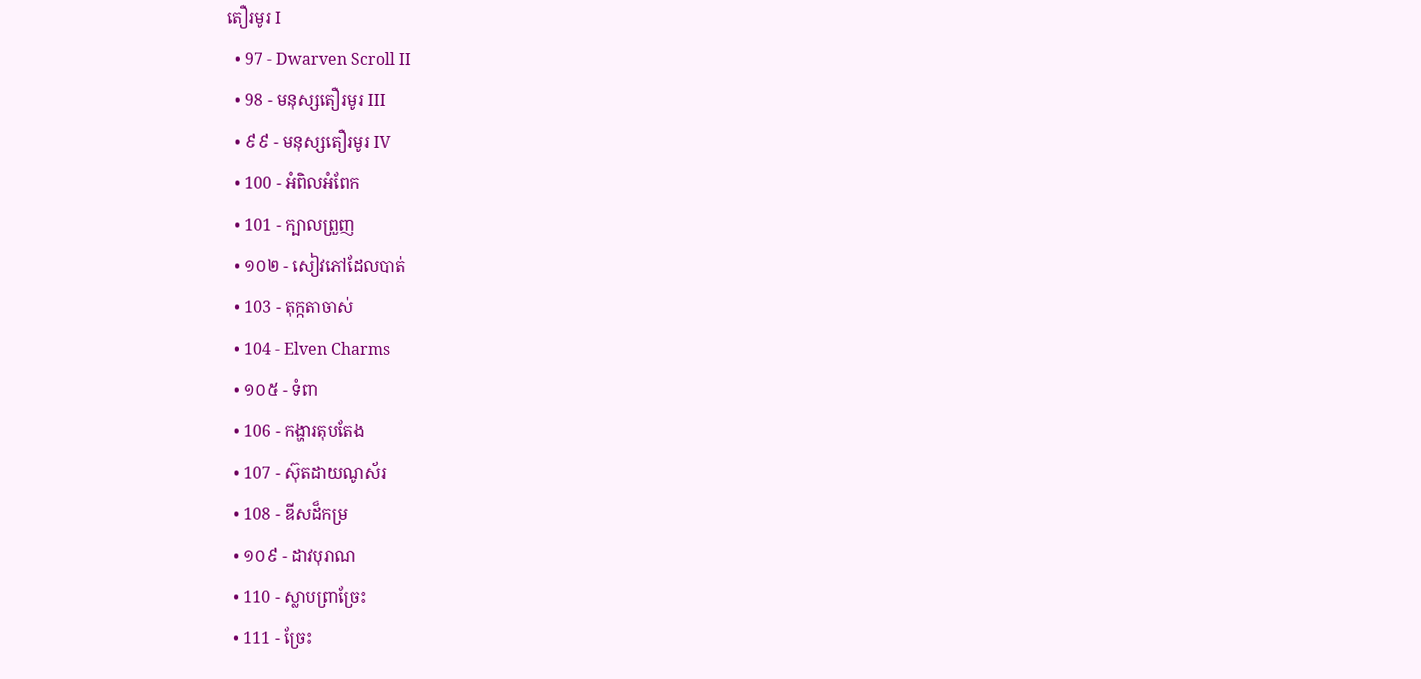តឿរមូរ I
  • 97 - Dwarven Scroll II
  • 98 - មនុស្សតឿរមូរ III
  • ៩៩ - មនុស្សតឿរមូរ IV
  • 100 - អំពិលអំពែក
  • 101 - ក្បាលព្រួញ
  • ១០២ - សៀវភៅដែលបាត់
  • 103 - តុក្កតាចាស់
  • 104 - Elven Charms
  • ១០៥ - ទំពា
  • 106 - កង្ហារតុបតែង
  • 107 - ស៊ុតដាយណូស័រ
  • 108 - ឌីសដ៏កម្រ
  • ១០៩ - ដាវបុរាណ
  • 110 - ស្លាបព្រាច្រែះ
  • 111 - ច្រែះ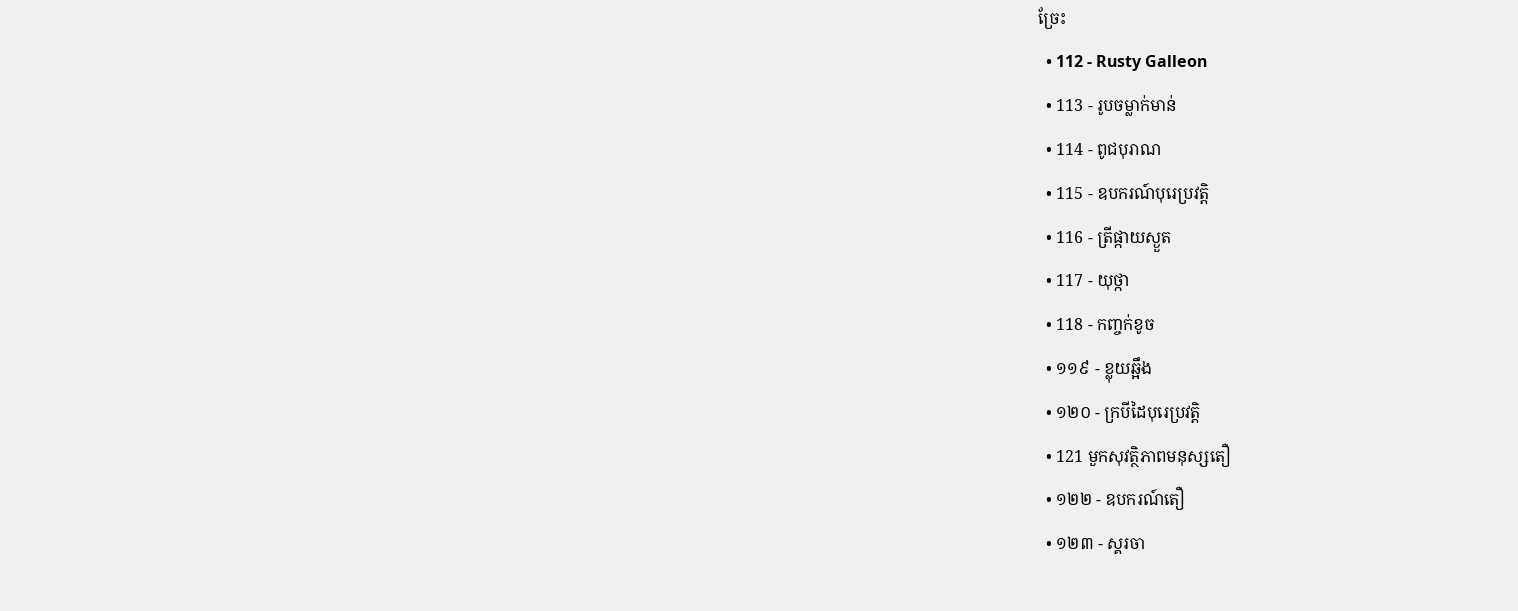ច្រែះ
  • 112 - Rusty Galleon
  • 113 - រូបចម្លាក់មាន់
  • 114 - ពូជបុរាណ
  • 115 - ឧបករណ៍បុរេប្រវត្តិ
  • 116 - ត្រីផ្កាយស្ងួត
  • 117 - យុថ្កា
  • 118 - កញ្ចក់ខូច
  • ១១៩ - ខ្លុយឆ្អឹង
  • ១២០ - ក្របីដៃបុរេប្រវត្តិ
  • 121 មួកសុវត្ថិភាពមនុស្សតឿ
  • ១២២ - ឧបករណ៍តឿ
  • ១២៣ - ស្គរចា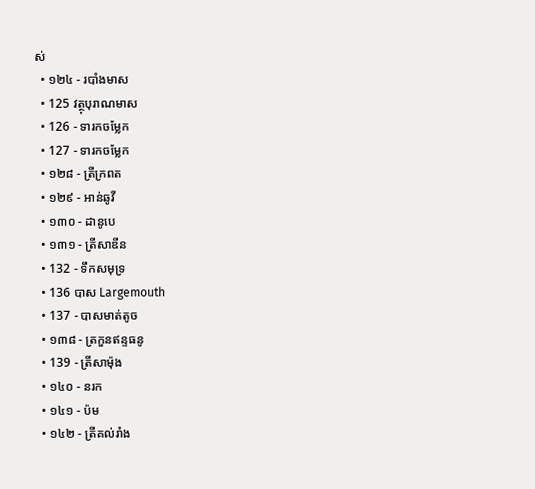ស់
  • ១២៤ - របាំងមាស
  • 125 វត្ថុបុរាណមាស
  • 126 - ទារកចម្លែក
  • 127 - ទារកចម្លែក
  • ១២៨ - ត្រីក្រពត
  • ១២៩ - អាន់ឆូវី
  • ១៣០ - ដានូបេ
  • ១៣១ - ត្រីសាឌីន
  • 132 - ទឹកសមុទ្រ
  • 136 បាស Largemouth
  • 137 - បាសមាត់តូច
  • ១៣៨ - ត្រកួនឥន្ទធនូ
  • 139 - ត្រីសាម៉ុង
  • ១៤០ - នរក
  • ១៤១ - ប៉ម
  • ១៤២ - ត្រីគល់រាំង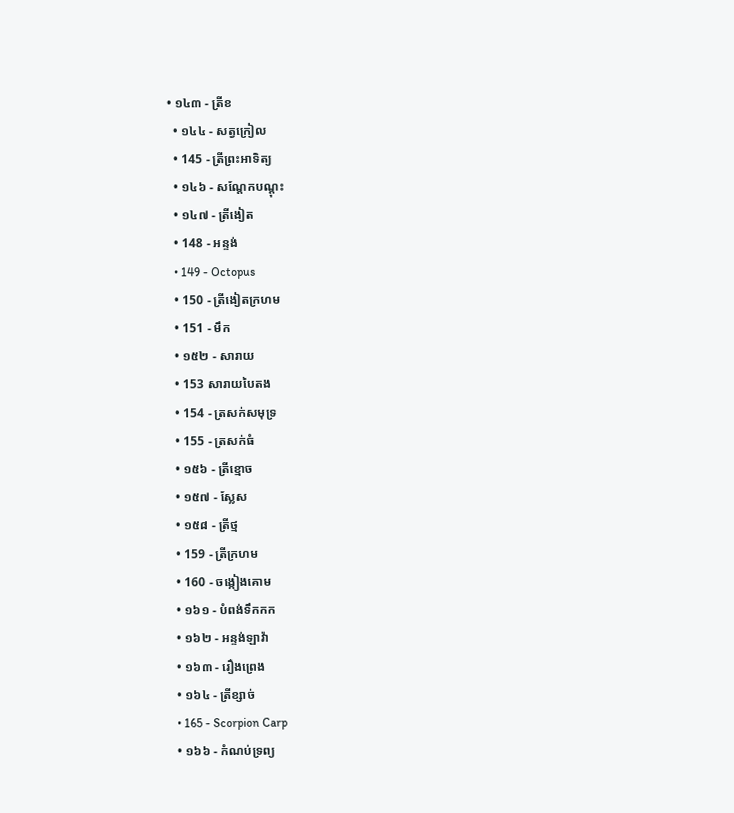• ១៤៣ - ត្រីខ
  • ១៤៤ - សត្វក្រៀល
  • 145 - ត្រីព្រះអាទិត្យ
  • ១៤៦ - សណ្តែកបណ្តុះ
  • ១៤៧ - ត្រីងៀត
  • 148 - អន្ទង់
  • 149 - Octopus
  • 150 - ត្រីងៀតក្រហម
  • 151 - មឹក
  • ១៥២ - សារាយ
  • 153 សារាយបៃតង
  • 154 - ត្រសក់សមុទ្រ
  • 155 - ត្រសក់ធំ
  • ១៥៦ - ត្រីខ្មោច
  • ១៥៧ - ស្លែស
  • ១៥៨ - ត្រីថ្ម
  • 159 - ត្រីក្រហម
  • 160 - ចង្កៀងគោម
  • ១៦១ - បំពង់ទឹកកក
  • ១៦២ - អន្ទង់ឡាវ៉ា
  • ១៦៣ - រឿងព្រេង
  • ១៦៤ - ត្រីខ្សាច់
  • 165 - Scorpion Carp
  • ១៦៦ - កំណប់ទ្រព្យ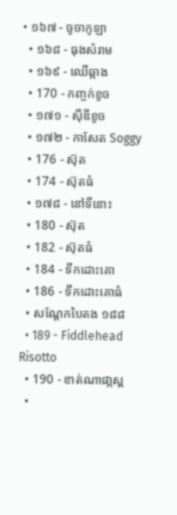• ១៦៧ - ចូចាកូឡា
  • ១៦៨ - ធុងសំរាម
  • ១៦៩ - ឈើឆ្កាង
  • 170 - កញ្ចក់ខូច
  • ១៧១ - ស៊ីឌីខូច
  • ១៧២ - កាសែត Soggy
  • 176 - ស៊ុត
  • 174 - ស៊ុតធំ
  • ១៧៨ - នៅទីនោះ
  • 180 - ស៊ុត
  • 182 - ស៊ុតធំ
  • 184 - ទឹកដោះគោ
  • 186 - ទឹកដោះគោធំ
  • សណ្តែកបៃតង ១៨៨
  • 189 - Fiddlehead Risotto
  • 190 - ខាត់ណាផា្កស្ព
  •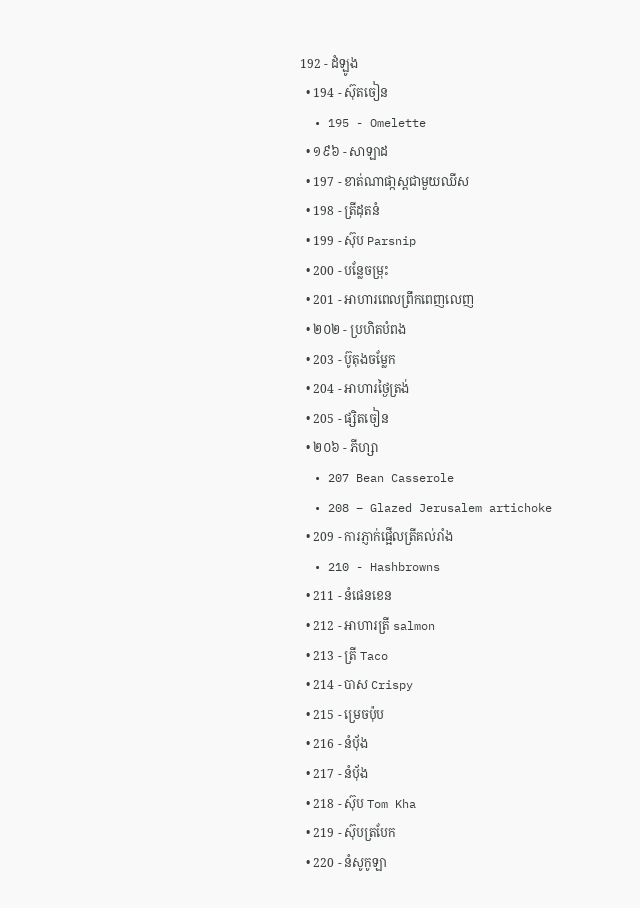192 - ដំឡូង
  • 194 - ស៊ុតចៀន
  • 195 - Omelette
  • ១៩៦ - សាឡាដ
  • 197 - ខាត់ណាផា្កស្ពជាមួយឈីស
  • 198 - ត្រីដុតនំ
  • 199 - ស៊ុប Parsnip
  • 200 - បន្លែចម្រុះ
  • 201 - អាហារពេលព្រឹកពេញលេញ
  • ២០២ - ប្រហិតបំពង
  • 203 - ប៊ូតុងចម្លែក
  • 204 - អាហារថ្ងៃត្រង់
  • 205 - ផ្សិតចៀន
  • ២០៦ - ភីហ្សា
  • 207 Bean Casserole
  • 208 – Glazed Jerusalem artichoke
  • 209 - ការភ្ញាក់ផ្អើលត្រីគល់រាំង
  • 210 - Hashbrowns
  • 211 - នំផេនខេន
  • 212 - អាហារត្រី salmon
  • 213 - ត្រី Taco
  • 214 - បាស Crispy
  • 215 - ម្រេចប៉ុប
  • 216 - នំបុ័ង
  • 217 - នំបុ័ង
  • 218 - ស៊ុប Tom Kha
  • 219 - ស៊ុបត្របែក
  • 220 - នំសូកូឡា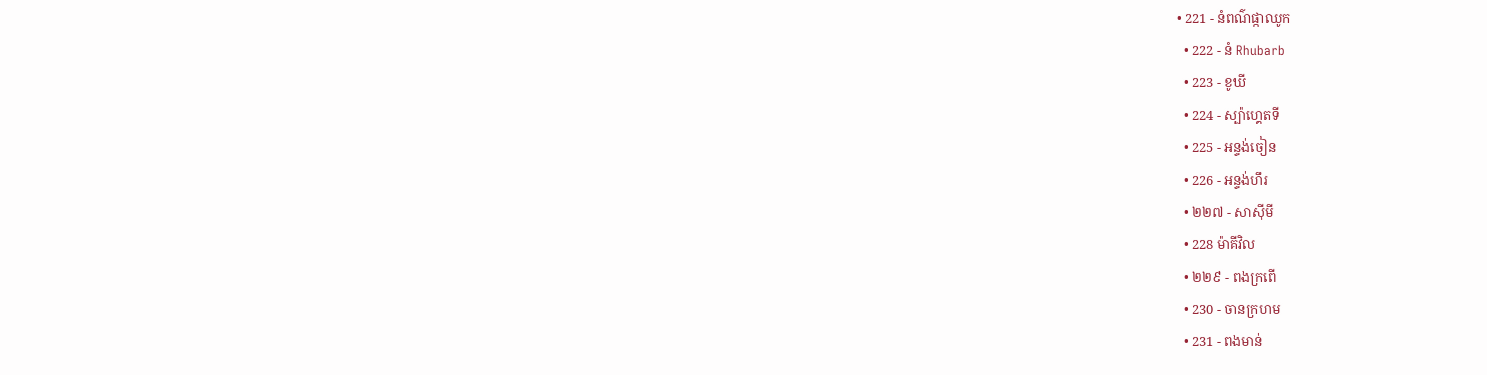• 221 - នំពណ៌ផ្កាឈូក
  • 222 - នំ Rhubarb
  • 223 - ខូឃី
  • 224 - ស្ប៉ាហ្គេតទី
  • 225 - អន្ទង់ចៀន
  • 226 - អន្ទង់ហឹរ
  • ២២៧ - សាស៊ីមី
  • 228 ម៉ាគីវិល
  • ២២៩ - ពងក្រពើ
  • 230 - ចានក្រហម
  • 231 - ពងមាន់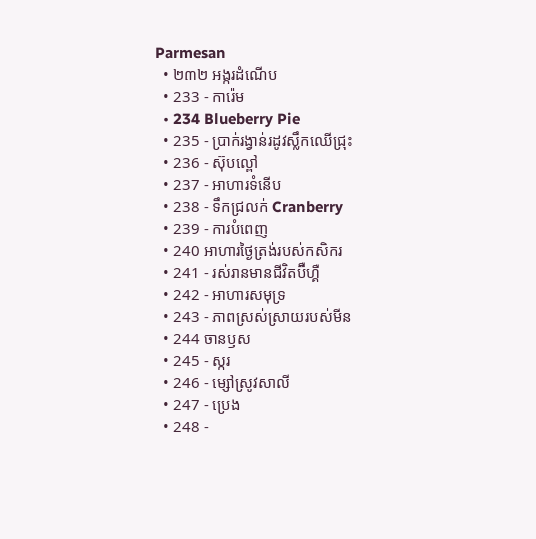Parmesan
  • ២៣២ អង្ករដំណើប
  • 233 - ការ៉េម
  • 234 Blueberry Pie
  • 235 - ប្រាក់រង្វាន់រដូវស្លឹកឈើជ្រុះ
  • 236 - ស៊ុបល្ពៅ
  • 237 - អាហារទំនើប
  • 238 - ទឹកជ្រលក់ Cranberry
  • 239 - ការបំពេញ
  • 240 អាហារថ្ងៃត្រង់របស់កសិករ
  • 241 - រស់រានមានជីវិតប៊ឺហ្គឺ
  • 242 - អាហារសមុទ្រ
  • 243 - ភាពស្រស់ស្រាយរបស់មីន
  • 244 ចានឫស
  • 245 - ស្ករ
  • 246 - ម្សៅស្រូវសាលី
  • 247 - ប្រេង
  • 248 -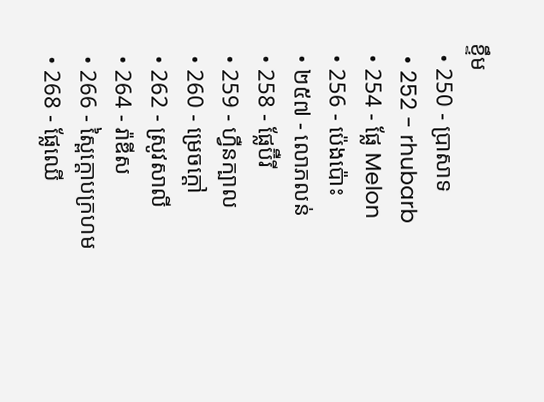ខ្ទឹម
  • 250 - ប្រាសាទ
  • 252 - rhubarb
  • 254 - ផ្លែ Melon
  • 256 - ប៉េងប៉ោះ
  • ២៥៧ - លោភលន់
  • 258 - ផ្លែប៊ឺរី
  • 259 - ហ្វឺនក្បាល
  • 260 - ម្រេចក្តៅ
  • 262 - ស្រូវសាលី
  • 264 - រ៉ាឌីស
  • 266 - ស្ពៃក្តោបក្រហម
  • 268 - ផ្លែឈើ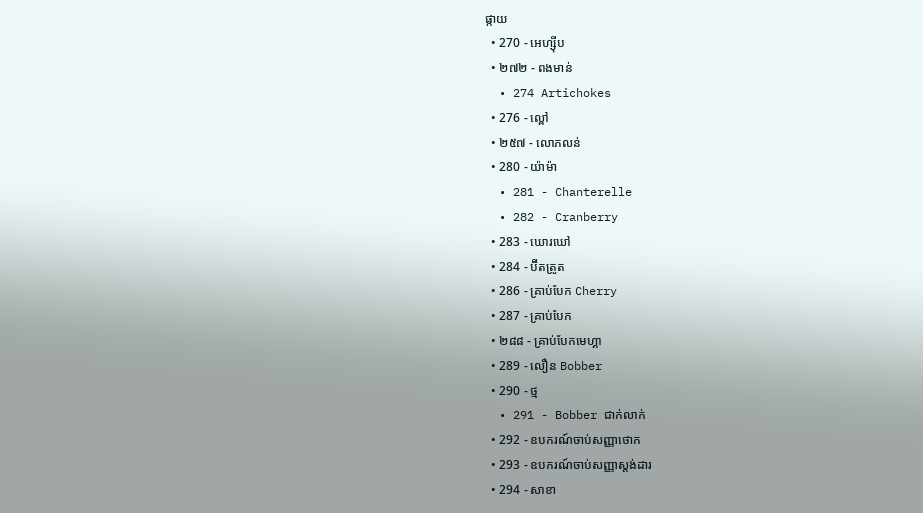ផ្កាយ
  • 270 - អេហ្ស៊ីប
  • ២៧២ - ពងមាន់
  • 274 Artichokes
  • 276 - ល្ពៅ
  • ២៥៧ - លោភលន់
  • 280 - យ៉ាម៉ា
  • 281 - Chanterelle
  • 282 - Cranberry
  • 283 - ឃោរឃៅ
  • 284 - ប៊ីតត្រូត
  • 286 - គ្រាប់បែក Cherry
  • 287 - គ្រាប់បែក
  • ២៨៨ - គ្រាប់បែកមេហ្គា
  • 289 - លឿន Bobber
  • 290 - ថ្ម
  • 291 - Bobber ជាក់លាក់
  • 292 - ឧបករណ៍ចាប់សញ្ញាថោក
  • 293 - ឧបករណ៍ចាប់សញ្ញាស្តង់ដារ
  • 294 - សាខា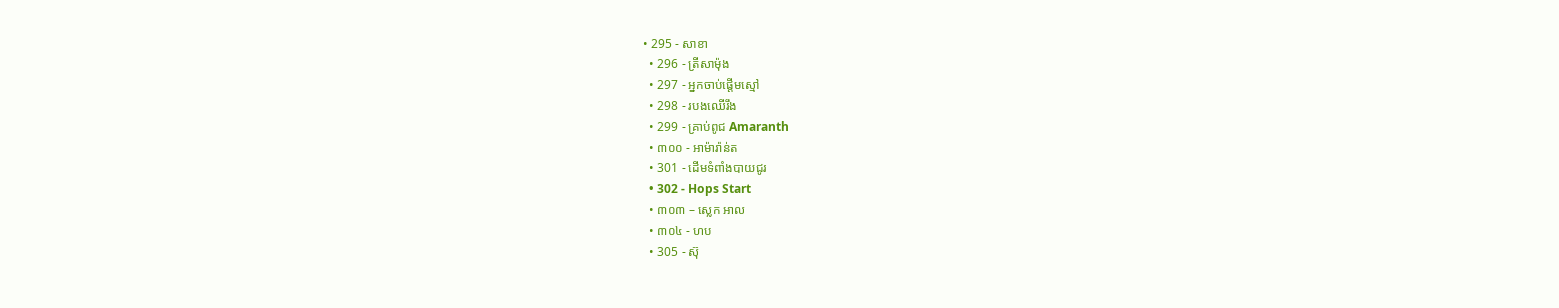• 295 - សាខា
  • 296 - ត្រីសាម៉ុង
  • 297 - អ្នកចាប់ផ្តើមស្មៅ
  • 298 - របងឈើរឹង
  • 299 - គ្រាប់ពូជ Amaranth
  • ៣០០ - អាម៉ារ៉ាន់ត
  • 301 - ដើមទំពាំងបាយជូរ
  • 302 - Hops Start
  • ៣០៣ – ស្លេក អាល
  • ៣០៤ - ហប
  • 305 - ស៊ុ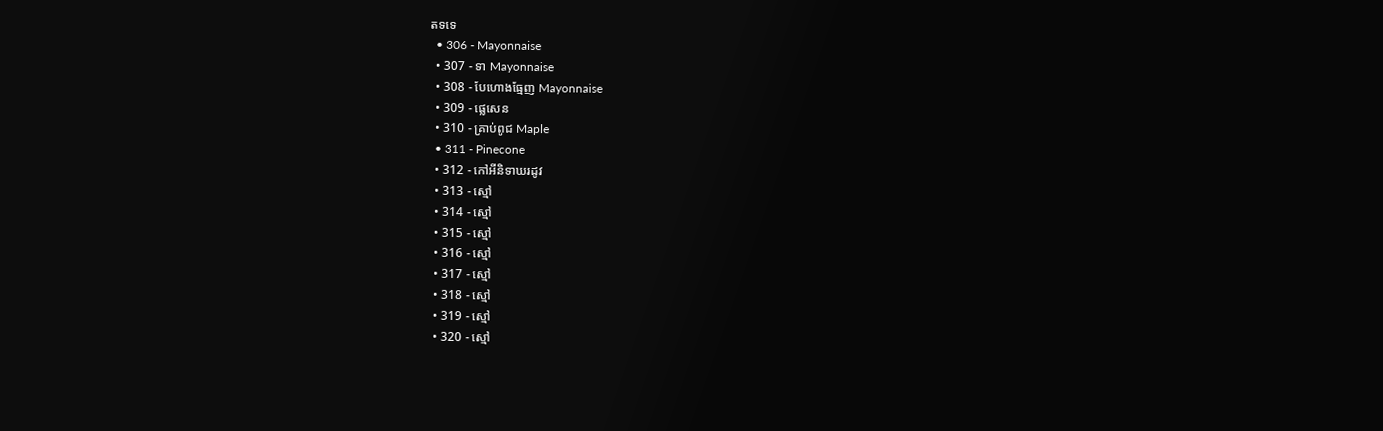តទទេ
  • 306 - Mayonnaise
  • 307 - ទា Mayonnaise
  • 308 - បែហោងធ្មែញ Mayonnaise
  • 309 - ផ្លេសេន
  • 310 - គ្រាប់ពូជ Maple
  • 311 - Pinecone
  • 312 - កៅអីនិទាឃរដូវ
  • 313 - ស្មៅ
  • 314 - ស្មៅ
  • 315 - ស្មៅ
  • 316 - ស្មៅ
  • 317 - ស្មៅ
  • 318 - ស្មៅ
  • 319 - ស្មៅ
  • 320 - ស្មៅ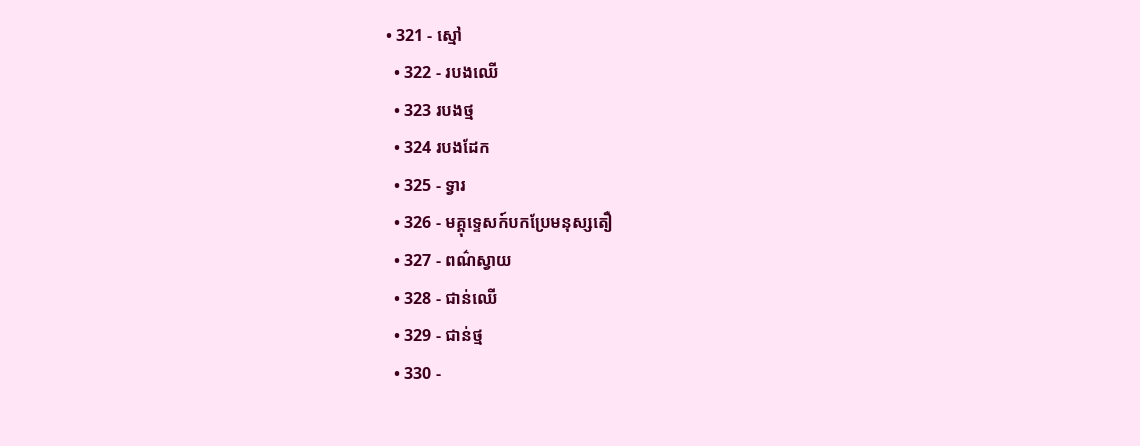• 321 - ស្មៅ
  • 322 - របងឈើ
  • 323 របងថ្ម
  • 324 របងដែក
  • 325 - ទ្វារ
  • 326 - មគ្គុទ្ទេសក៍បកប្រែមនុស្សតឿ
  • 327 - ពណ៌ស្វាយ
  • 328 - ជាន់ឈើ
  • 329 - ជាន់ថ្ម
  • 330 -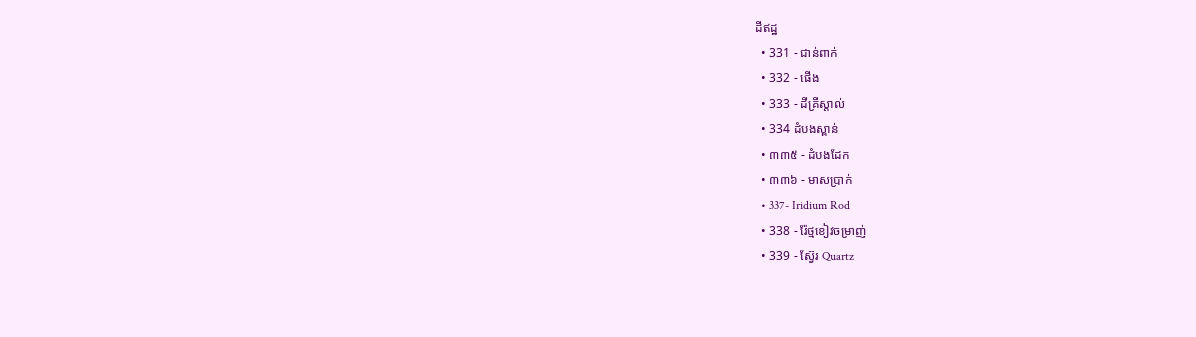ដីឥដ្ឋ
  • 331 - ជាន់ពាក់
  • 332 - ផើង
  • 333 - ដីគ្រីស្តាល់
  • 334 ដំបងស្ពាន់
  • ៣៣៥ - ដំបងដែក
  • ៣៣៦ - មាសប្រាក់
  • 337- Iridium Rod
  • 338 - រ៉ែថ្មខៀវចម្រាញ់
  • 339 - ស្វ៊ែរ Quartz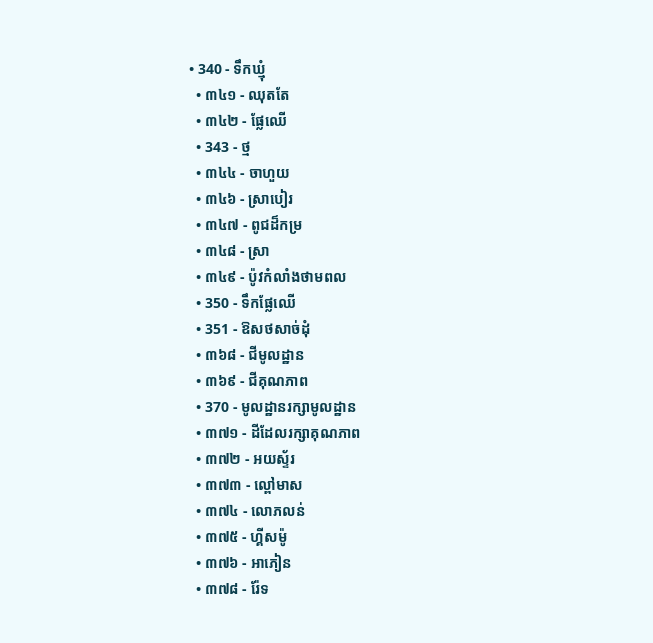• 340 - ទឹកឃ្មុំ
  • ៣៤១ - ឈុតតែ
  • ៣៤២ - ផ្លែឈើ
  • 343 - ថ្ម
  • ៣៤៤ - ចាហួយ
  • ៣៤៦ - ស្រាបៀរ
  • ៣៤៧ - ពូជដ៏កម្រ
  • ៣៤៨ - ស្រា
  • ៣៤៩ - ប៉ូវកំលាំងថាមពល
  • 350 - ទឹកផ្លែឈើ
  • 351 - ឱសថសាច់ដុំ
  • ៣៦៨ - ជីមូលដ្ឋាន
  • ៣៦៩ - ជីគុណភាព
  • 370 - មូលដ្ឋានរក្សាមូលដ្ឋាន
  • ៣៧១ - ដីដែលរក្សាគុណភាព
  • ៣៧២ - អយស្ទ័រ
  • ៣៧៣ - ល្ពៅមាស
  • ៣៧៤ - លោភលន់
  • ៣៧៥ - ហ្គីសម៉ូ
  • ៣៧៦ - អាភៀន
  • ៣៧៨ - រ៉ែទ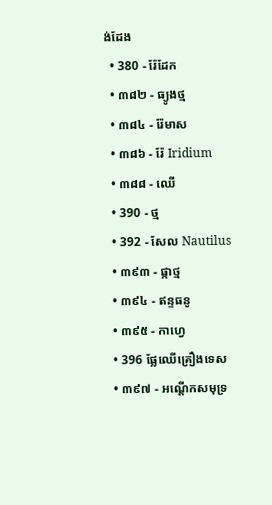ង់ដែង
  • 380 - រ៉ែដែក
  • ៣៨២ - ធ្យូងថ្ម
  • ៣៨៤ - រ៉ែមាស
  • ៣៨៦ - រ៉ែ Iridium
  • ៣៨៨ - ឈើ
  • 390 - ថ្ម
  • 392 - សែល Nautilus
  • ៣៩៣ - ផ្កាថ្ម
  • ៣៩៤ - ឥន្ទធនូ
  • ៣៩៥ - កាហ្វេ
  • 396 ផ្លែឈើគ្រឿងទេស
  • ៣៩៧ - អណ្តើកសមុទ្រ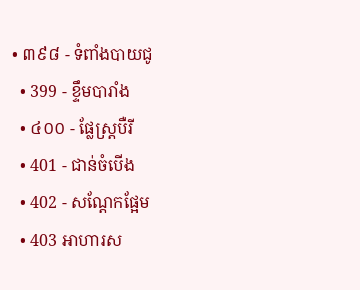• ៣៩៨ - ទំពាំងបាយជូ
  • 399 - ខ្ទឹមបារាំង
  • ៤០០ - ផ្លែស្ត្របឺរី
  • 401 - ជាន់ចំបើង
  • 402 - សណ្តែកផ្អែម
  • 403 អាហារស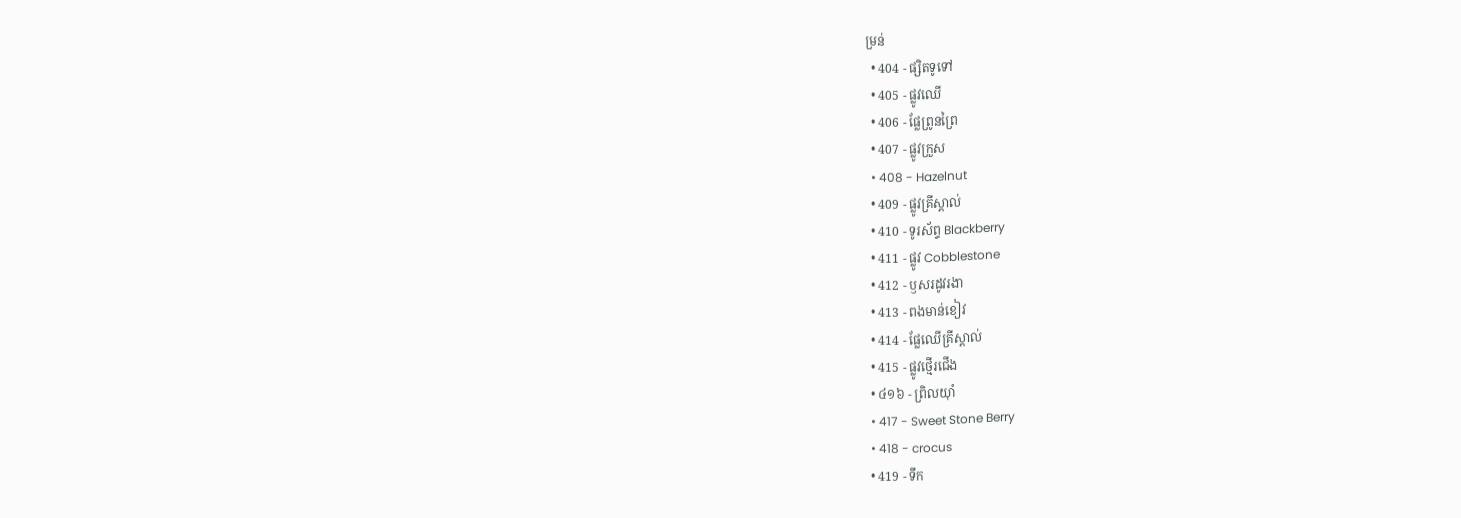ម្រន់
  • 404 - ផ្សិតទូទៅ
  • 405 - ផ្លូវឈើ
  • 406 - ផ្លែព្រូនព្រៃ
  • 407 - ផ្លូវក្រួស
  • 408 - Hazelnut
  • 409 - ផ្លូវគ្រីស្តាល់
  • 410 - ទូរស័ព្ទ Blackberry
  • 411 - ផ្លូវ Cobblestone
  • 412 - ឫសរដូវរងា
  • 413 - ពងមាន់ខៀវ
  • 414 - ផ្លែឈើគ្រីស្តាល់
  • 415 - ផ្លូវថ្មើរជើង
  • ៤១៦ - ព្រិលយ៉ាំ
  • 417 - Sweet Stone Berry
  • 418 - crocus
  • 419 - ទឹក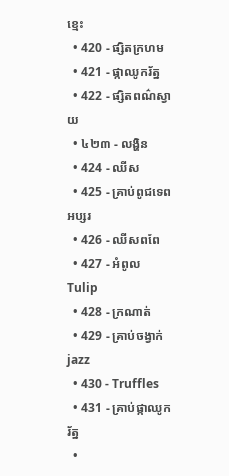ខ្មេះ
  • 420 - ផ្សិតក្រហម
  • 421 - ផ្កាឈូករ័ត្ន
  • 422 - ផ្សិតពណ៌ស្វាយ
  • ៤២៣ - លង្ហិន
  • 424 - ឈីស
  • 425 - គ្រាប់ពូជទេពអប្សរ
  • 426 - ឈីសពពែ
  • 427 - អំពូល Tulip
  • 428 - ក្រណាត់
  • 429 - គ្រាប់ចង្វាក់ jazz
  • 430 - Truffles
  • 431 - គ្រាប់ផ្កាឈូករ័ត្ន
  •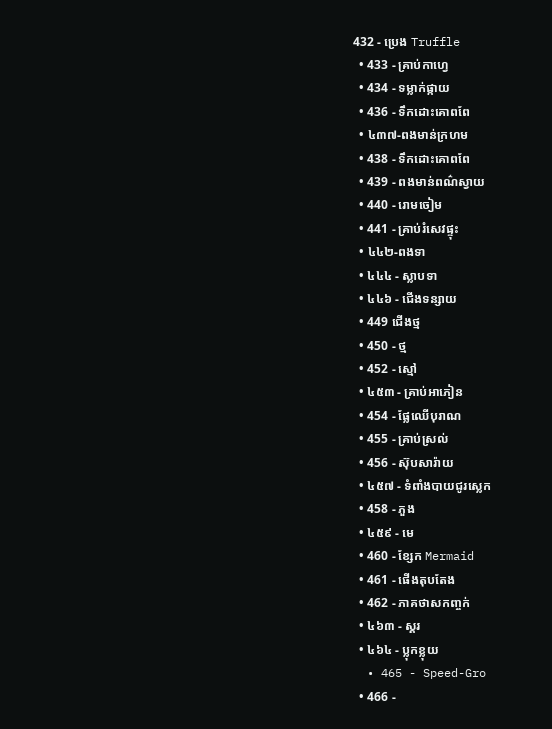432 - ប្រេង Truffle
  • 433 - គ្រាប់កាហ្វេ
  • 434 - ទម្លាក់ផ្កាយ
  • 436 - ទឹកដោះគោពពែ
  • ៤៣៧-ពងមាន់ក្រហម
  • 438 - ទឹកដោះគោពពែ
  • 439 - ពងមាន់ពណ៌ស្វាយ
  • 440 - រោមចៀម
  • 441 - គ្រាប់រំសេវផ្ទុះ
  • ៤៤២-ពងទា
  • ៤៤៤ - ស្លាបទា
  • ៤៤៦ - ជើងទន្សាយ
  • 449 ជើងថ្ម
  • 450 - ថ្ម
  • 452 - ស្មៅ
  • ៤៥៣ - គ្រាប់អាភៀន
  • 454 - ផ្លែឈើបុរាណ
  • 455 - គ្រាប់ស្រល់
  • 456 - ស៊ុបសារ៉ាយ
  • ៤៥៧ - ទំពាំងបាយជូរស្លេក
  • 458 - ភួង
  • ៤៥៩ - មេ
  • 460 - ខ្សែក Mermaid
  • 461 - ផើងតុបតែង
  • 462 - ភាគថាសកញ្ចក់
  • ៤៦៣ - ស្គរ
  • ៤៦៤ - ប្លុកខ្លុយ
  • 465 - Speed-Gro
  • 466 -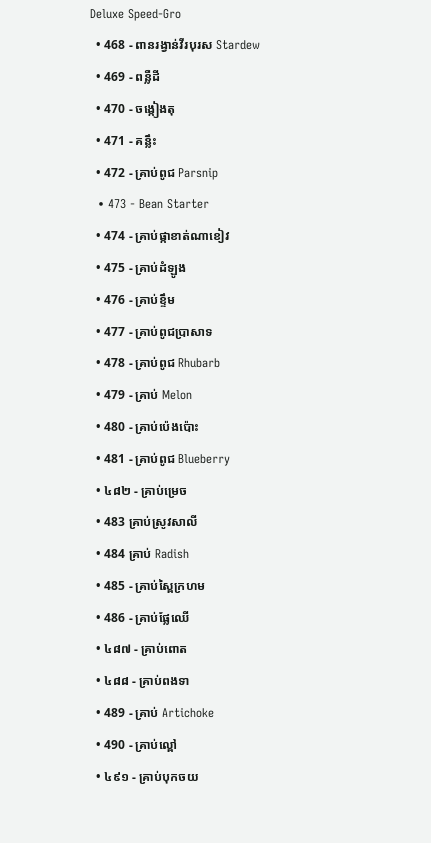Deluxe Speed-Gro
  • 468 - ពានរង្វាន់វីរបុរស Stardew
  • 469 - ពន្លឺដី
  • 470 - ចង្កៀងតុ
  • 471 - គន្លឹះ
  • 472 - គ្រាប់ពូជ Parsnip
  • 473 - Bean Starter
  • 474 - គ្រាប់ផ្កាខាត់ណាខៀវ
  • 475 - គ្រាប់ដំឡូង
  • 476 - គ្រាប់ខ្ទឹម
  • 477 - គ្រាប់ពូជប្រាសាទ
  • 478 - គ្រាប់ពូជ Rhubarb
  • 479 - គ្រាប់ Melon
  • 480 - គ្រាប់ប៉េងប៉ោះ
  • 481 - គ្រាប់ពូជ Blueberry
  • ៤៨២ - គ្រាប់ម្រេច
  • 483 គ្រាប់ស្រូវសាលី
  • 484 គ្រាប់ Radish
  • 485 - គ្រាប់ស្ពៃក្រហម
  • 486 - គ្រាប់ផ្លែឈើ
  • ៤៨៧ - គ្រាប់ពោត
  • ៤៨៨ - គ្រាប់ពងទា
  • 489 - គ្រាប់ Artichoke
  • 490 - គ្រាប់ល្ពៅ
  • ៤៩១ - គ្រាប់បុកចយ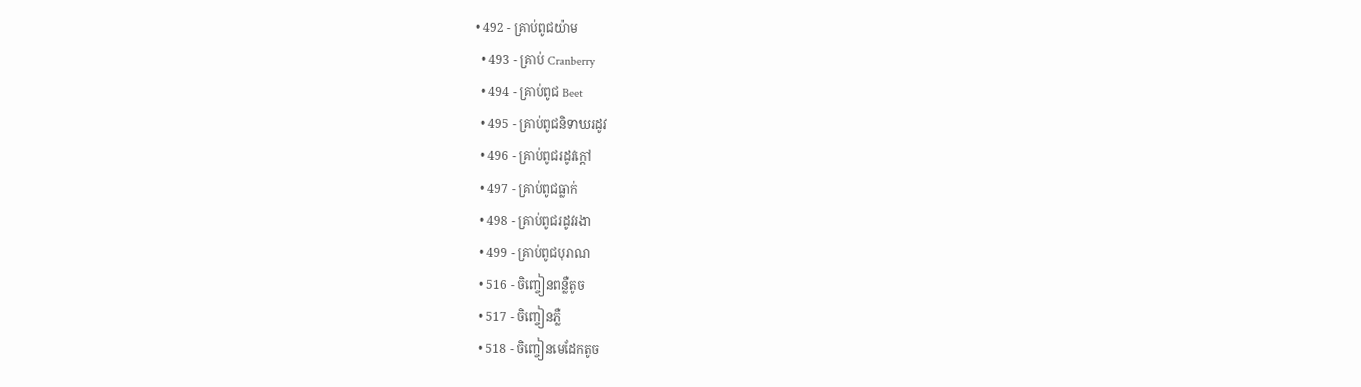• 492 - គ្រាប់ពូជយ៉ាម
  • 493 - គ្រាប់ Cranberry
  • 494 - គ្រាប់ពូជ Beet
  • 495 - គ្រាប់ពូជនិទាឃរដូវ
  • 496 - គ្រាប់ពូជរដូវក្តៅ
  • 497 - គ្រាប់ពូជធ្លាក់
  • 498 - គ្រាប់ពូជរដូវរងា
  • 499 - គ្រាប់ពូជបុរាណ
  • 516 - ចិញ្ចៀនពន្លឺតូច
  • 517 - ចិញ្ចៀនភ្លឺ
  • 518 - ចិញ្ចៀនមេដែកតូច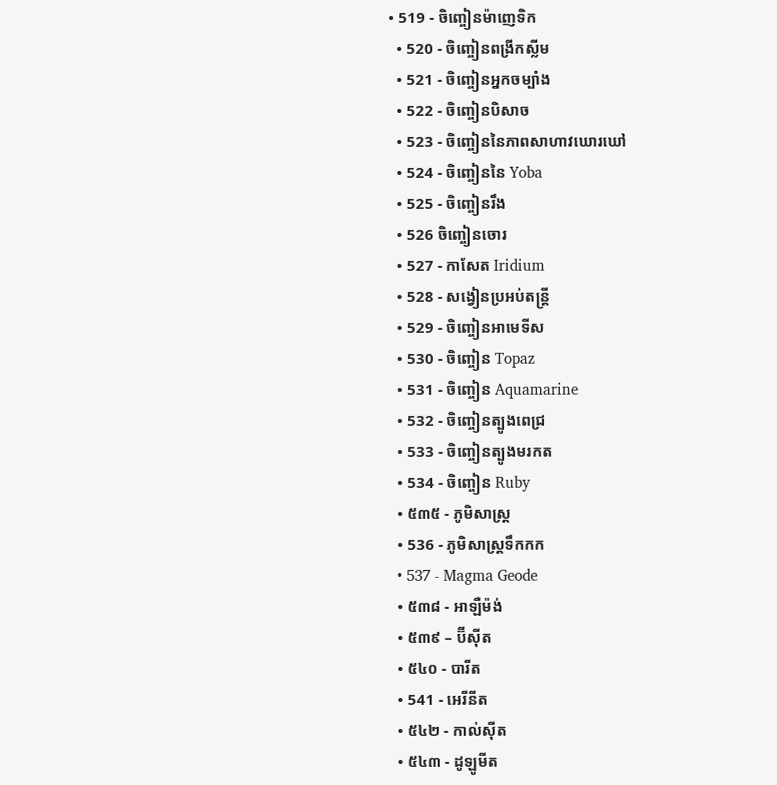• 519 - ចិញ្ចៀនម៉ាញេទិក
  • 520 - ចិញ្ចៀនពង្រីកស្លីម
  • 521 - ចិញ្ចៀនអ្នកចម្បាំង
  • 522 - ចិញ្ចៀនបិសាច
  • 523 - ចិញ្ចៀននៃភាពសាហាវឃោរឃៅ
  • 524 - ចិញ្ចៀននៃ Yoba
  • 525 - ចិញ្ចៀនរឹង
  • 526 ចិញ្ចៀនចោរ
  • 527 - កាសែត Iridium
  • 528 - សង្វៀនប្រអប់តន្ត្រី
  • 529 - ចិញ្ចៀនអាមេទីស
  • 530 - ចិញ្ចៀន Topaz
  • 531 - ចិញ្ចៀន Aquamarine
  • 532 - ចិញ្ចៀនត្បូងពេជ្រ
  • 533 - ចិញ្ចៀនត្បូងមរកត
  • 534 - ចិញ្ចៀន Ruby
  • ៥៣៥ - ភូមិសាស្ត្រ
  • 536 - ភូមិសាស្ត្រទឹកកក
  • 537 - Magma Geode
  • ៥៣៨ - អាឡឺម៉ង់
  • ៥៣៩ – ប៊ីស៊ីត
  • ៥៤០ - បារីត
  • 541 - អេរីនីត
  • ៥៤២ - កាល់ស៊ីត
  • ៥៤៣ - ដូឡូមីត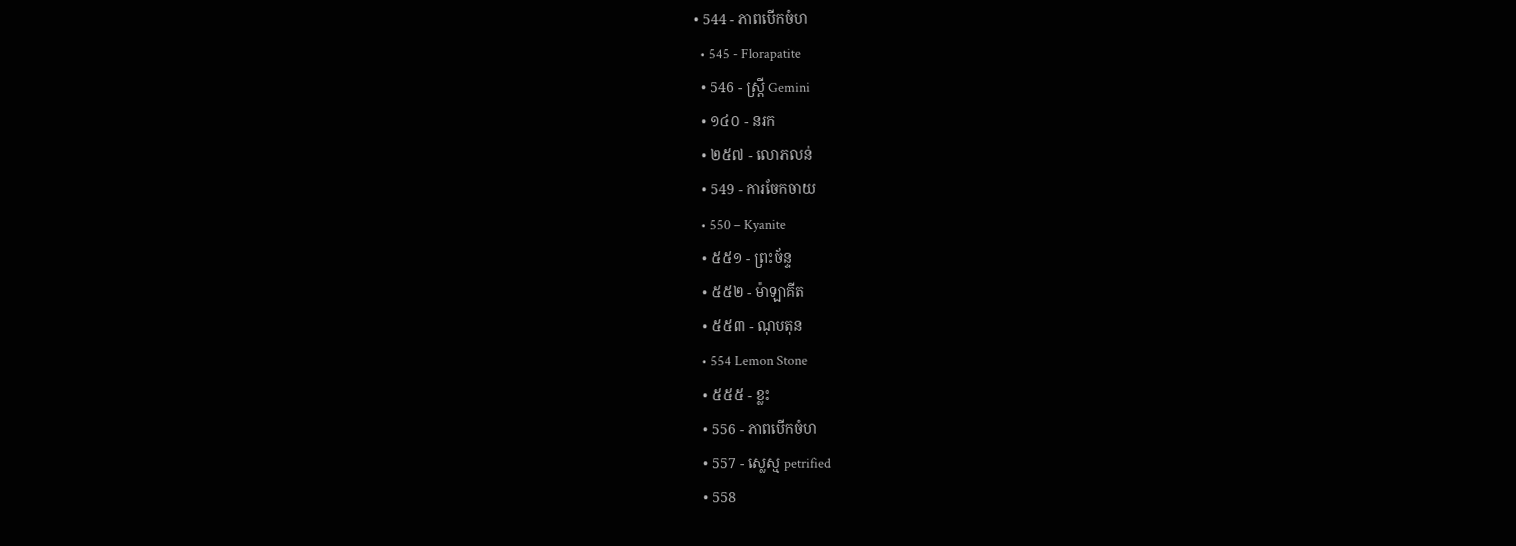• 544 - ភាពបើកចំហ
  • 545 - Florapatite
  • 546 - ស្ត្រី Gemini
  • ១៤០ - នរក
  • ២៥៧ - លោភលន់
  • 549 - ការចែកចាយ
  • 550 – Kyanite
  • ៥៥១ - ព្រះច័ន្ទ
  • ៥៥២ - ម៉ាឡាគីត
  • ៥៥៣ - ណុបតុន
  • 554 Lemon Stone
  • ៥៥៥ - ខ្លះ
  • 556 - ភាពបើកចំហ
  • 557 - ស្លេស្ម petrified
  • 558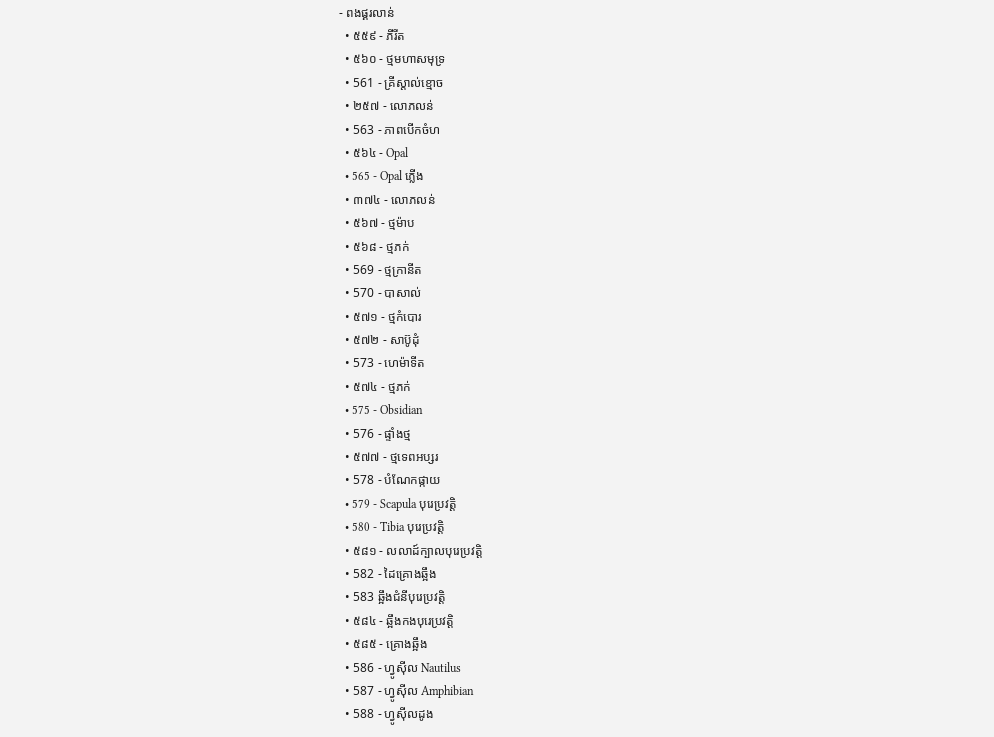- ពងផ្គរលាន់
  • ៥៥៩ - ភីរីត
  • ៥៦០ - ថ្មមហាសមុទ្រ
  • 561 - គ្រីស្តាល់ខ្មោច
  • ២៥៧ - លោភលន់
  • 563 - ភាពបើកចំហ
  • ៥៦៤ - Opal
  • 565 - Opal ភ្លើង
  • ៣៧៤ - លោភលន់
  • ៥៦៧ - ថ្មម៉ាប
  • ៥៦៨ - ថ្មភក់
  • 569 - ថ្មក្រានីត
  • 570 - បាសាល់
  • ៥៧១ - ថ្មកំបោរ
  • ៥៧២ - សាប៊ូដុំ
  • 573 - ហេម៉ាទីត
  • ៥៧៤ - ថ្មភក់
  • 575 - Obsidian
  • 576 - ផ្ទាំងថ្ម
  • ៥៧៧ - ថ្មទេពអប្សរ
  • 578 - បំណែកផ្កាយ
  • 579 - Scapula បុរេប្រវត្តិ
  • 580 - Tibia បុរេប្រវត្តិ
  • ៥៨១ - លលាដ៍ក្បាលបុរេប្រវត្តិ
  • 582 - ដៃគ្រោងឆ្អឹង
  • 583 ឆ្អឹងជំនីបុរេប្រវត្តិ
  • ៥៨៤ - ឆ្អឹងកងបុរេប្រវត្តិ
  • ៥៨៥ - គ្រោងឆ្អឹង
  • 586 - ហ្វូស៊ីល Nautilus
  • 587 - ហ្វូស៊ីល Amphibian
  • 588 - ហ្វូស៊ីលដូង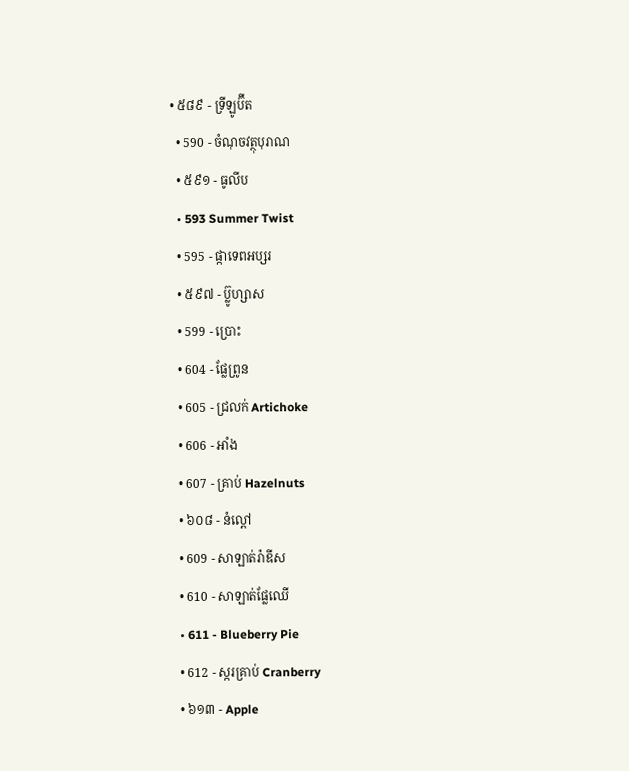• ៥៨៩ - ទ្រីឡូប៊ីត
  • 590 - ចំណុចវត្ថុបុរាណ
  • ៥៩១ - ធូលីប
  • 593 Summer Twist
  • 595 - ផ្កាទេពអប្សរ
  • ៥៩៧ - ប៊្លូហ្សាស
  • 599 - ប្រោះ
  • 604 - ផ្លែព្រូន
  • 605 - ជ្រលក់ Artichoke
  • 606 - អាំង
  • 607 - គ្រាប់ Hazelnuts
  • ៦០៨ - នំល្ពៅ
  • 609 - សាឡាត់រ៉ាឌីស
  • 610 - សាឡាត់ផ្លែឈើ
  • 611 - Blueberry Pie
  • 612 - ស្ករគ្រាប់ Cranberry
  • ៦១៣ - Apple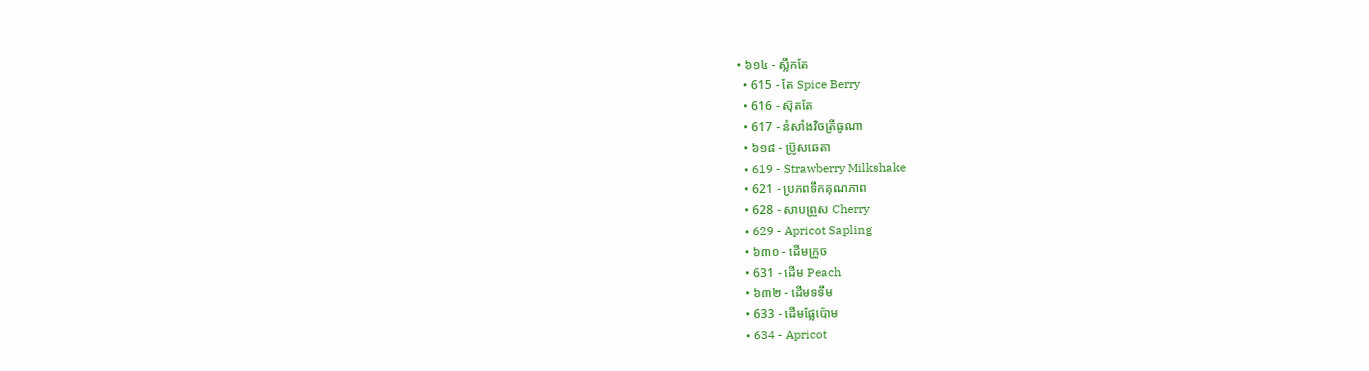• ៦១៤ - ស្លឹកតែ
  • 615 - តែ Spice Berry
  • 616 - ស៊ុតតែ
  • 617 - នំសាំងវិចត្រីធូណា
  • ៦១៨ - ប្រ៊ូសឆេតា
  • 619 - Strawberry Milkshake
  • 621 - ប្រភពទឹកគុណភាព
  • 628 - សាបព្រួស Cherry
  • 629 - Apricot Sapling
  • ៦៣០ - ដើមក្រូច
  • 631 - ដើម Peach
  • ៦៣២ - ដើមទទឹម
  • 633 - ដើមផ្លែប៉ោម
  • 634 - Apricot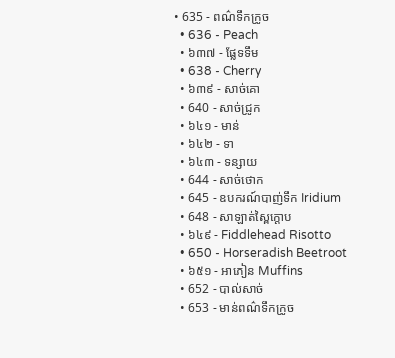• 635 - ពណ៌ទឹកក្រូច
  • 636 - Peach
  • ៦៣៧ - ផ្លែទទឹម
  • 638 - Cherry
  • ៦៣៩ - សាច់គោ
  • 640 - សាច់ជ្រូក
  • ៦៤១ - មាន់
  • ៦៤២ - ទា
  • ៦៤៣ - ទន្សាយ
  • 644 - សាច់ថោក
  • 645 - ឧបករណ៍បាញ់ទឹក Iridium
  • 648 - សាឡាត់ស្ពៃក្តោប
  • ៦៤៩ - Fiddlehead Risotto
  • 650 - Horseradish Beetroot
  • ៦៥១ - អាភៀន Muffins
  • 652 - បាល់សាច់
  • 653 - មាន់ពណ៌ទឹកក្រូច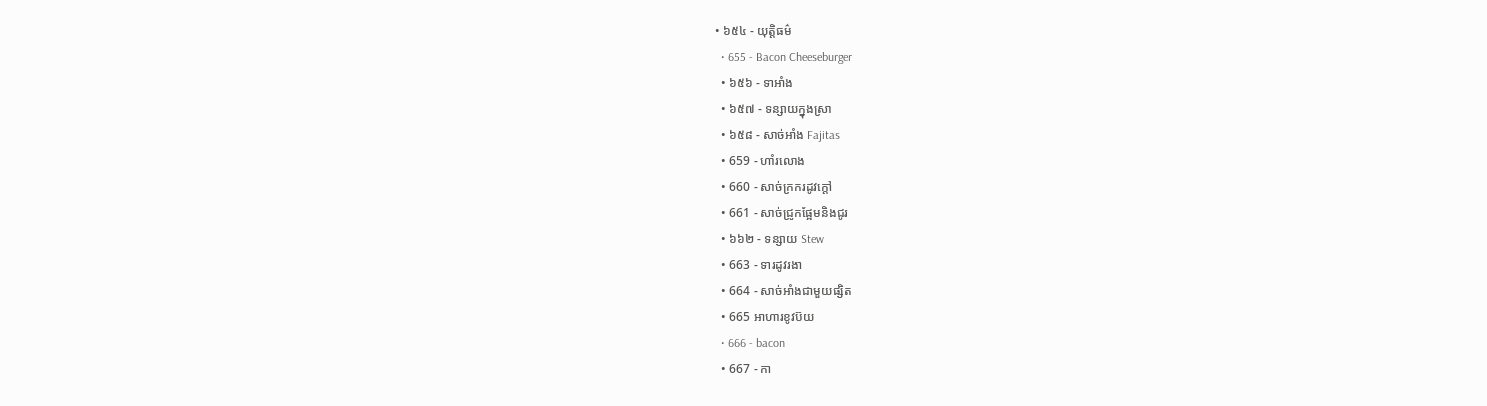• ៦៥៤ - យុត្តិធម៌
  • 655 - Bacon Cheeseburger
  • ៦៥៦ - ទាអាំង
  • ៦៥៧ - ទន្សាយក្នុងស្រា
  • ៦៥៨ - សាច់អាំង Fajitas
  • 659 - ហាំរលោង
  • 660 - សាច់ក្រករដូវក្តៅ
  • 661 - សាច់ជ្រូកផ្អែមនិងជូរ
  • ៦៦២ - ទន្សាយ Stew
  • 663 - ទារដូវរងា
  • 664 - សាច់អាំងជាមួយផ្សិត
  • 665 អាហារខូវប៊យ
  • 666 - bacon
  • 667 - កា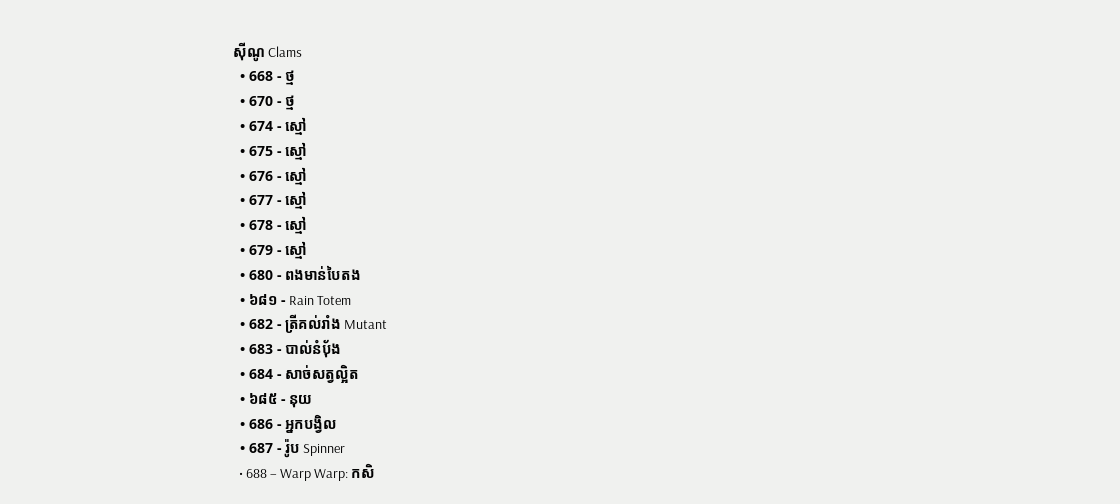ស៊ីណូ Clams
  • 668 - ថ្ម
  • 670 - ថ្ម
  • 674 - ស្មៅ
  • 675 - ស្មៅ
  • 676 - ស្មៅ
  • 677 - ស្មៅ
  • 678 - ស្មៅ
  • 679 - ស្មៅ
  • 680 - ពងមាន់បៃតង
  • ៦៨១ - Rain Totem
  • 682 - ត្រីគល់រាំង Mutant
  • 683 - បាល់នំប៉័ង
  • 684 - សាច់សត្វល្អិត
  • ៦៨៥ - នុយ
  • 686 - អ្នកបង្វិល
  • 687 - រ៉ូប Spinner
  • 688 – Warp Warp: កសិ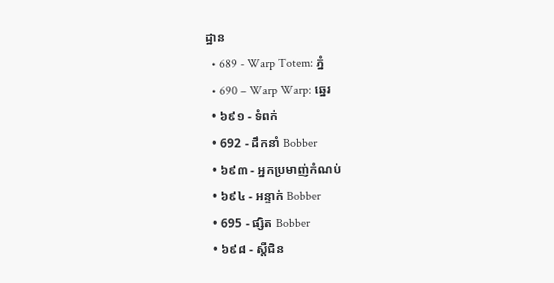ដ្ឋាន
  • 689 - Warp Totem: ភ្នំ
  • 690 – Warp Warp: ឆ្នេរ
  • ៦៩១ - ទំពក់
  • 692 - ដឹកនាំ Bobber
  • ៦៩៣ - អ្នកប្រមាញ់កំណប់
  • ៦៩៤ - អន្ទាក់ Bobber
  • 695 - ផ្សិត Bobber
  • ៦៩៨ - ស្តឺជិន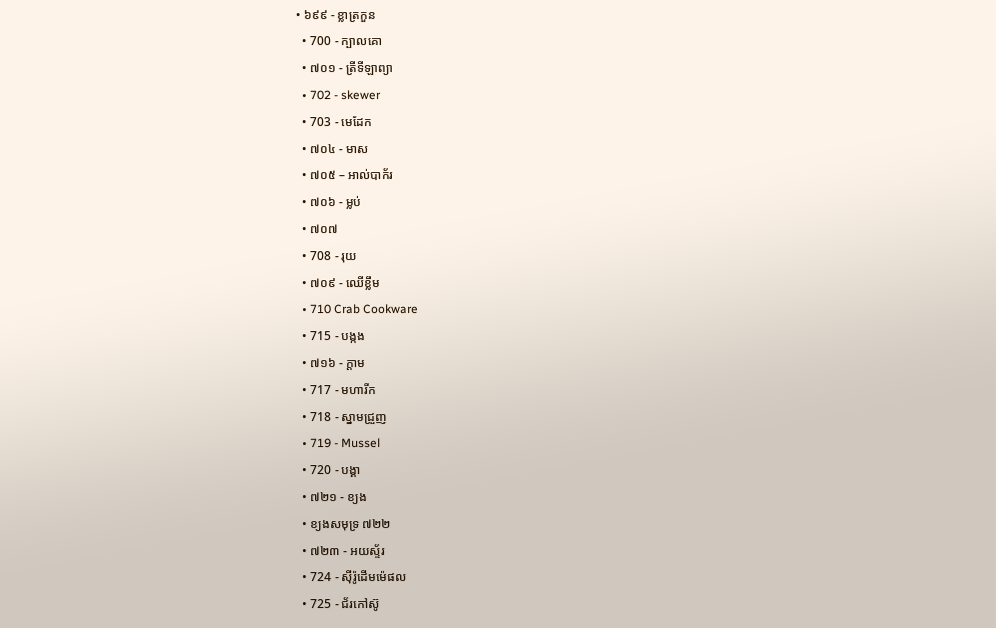• ៦៩៩ - ខ្លាត្រកួន
  • 700 - ក្បាលគោ
  • ៧០១ - ត្រីទីឡាព្យា
  • 702 - skewer
  • 703 - មេដែក
  • ៧០៤ - មាស
  • ៧០៥ – អាល់បាក័រ
  • ៧០៦ - ម្លប់
  • ៧០៧
  • 708 - រុយ
  • ៧០៩ - ឈើខ្លឹម
  • 710 Crab Cookware
  • 715 - បង្កង
  • ៧១៦ - ក្តាម
  • 717 - មហារីក
  • 718 - ស្នាមជ្រួញ
  • 719 - Mussel
  • 720 - បង្គា
  • ៧២១ - ខ្យង
  • ខ្យងសមុទ្រ ៧២២
  • ៧២៣ - អយស្ទ័រ
  • 724 - ស៊ីរ៉ូដើមម៉េផល
  • 725 - ជ័រកៅស៊ូ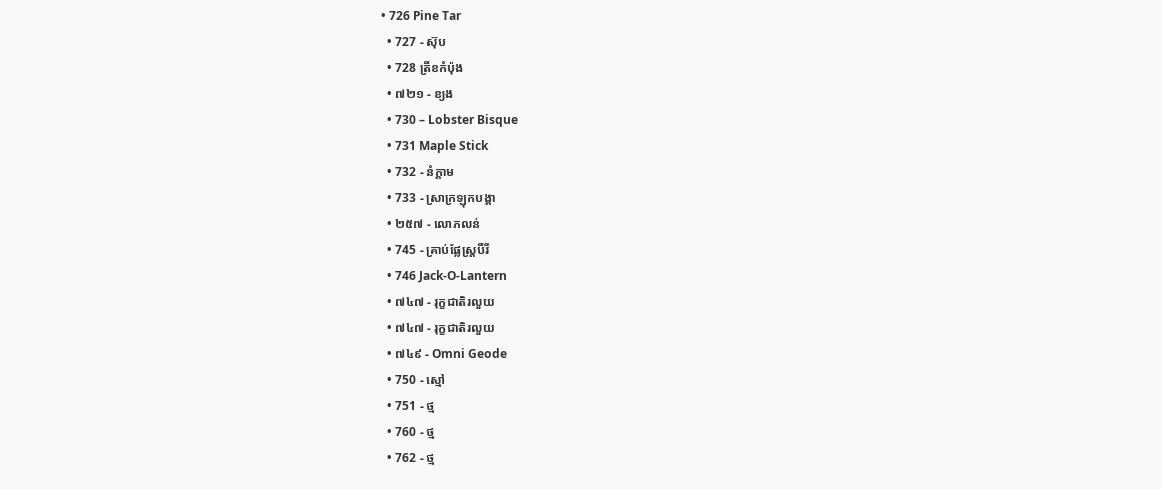• 726 Pine Tar
  • 727 - ស៊ុប
  • 728 ត្រីខកំប៉ុង
  • ៧២១ - ខ្យង
  • 730 – Lobster Bisque
  • 731 Maple Stick
  • 732 - នំក្តាម
  • 733 - ស្រាក្រឡុកបង្គា
  • ២៥៧ - លោភលន់
  • 745 - គ្រាប់ផ្លែស្ត្របឺរី
  • 746 Jack-O-Lantern
  • ៧៤៧ - រុក្ខជាតិរលួយ
  • ៧៤៧ - រុក្ខជាតិរលួយ
  • ៧៤៩ - Omni Geode
  • 750 - ស្មៅ
  • 751 - ថ្ម
  • 760 - ថ្ម
  • 762 - ថ្ម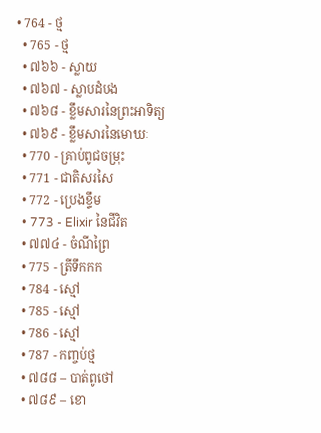• 764 - ថ្ម
  • 765 - ថ្ម
  • ៧៦៦ - ស្លាយ
  • ៧៦៧ - ស្លាបដំបង
  • ៧៦៨ - ខ្លឹមសារនៃព្រះអាទិត្យ
  • ៧៦៩ - ខ្លឹមសារនៃមោឃៈ
  • 770 - គ្រាប់ពូជចម្រុះ
  • 771 - ជាតិសរសៃ
  • 772 - ប្រេងខ្ទឹម
  • 773 - Elixir នៃជីវិត
  • ៧៧៤ - ចំណីព្រៃ
  • 775 - ត្រីទឹកកក
  • 784 - ស្មៅ
  • 785 - ស្មៅ
  • 786 - ស្មៅ
  • 787 - កញ្ចប់ថ្ម
  • ៧៨៨ – បាត់ពូថៅ
  • ៧៨៩ – ខោ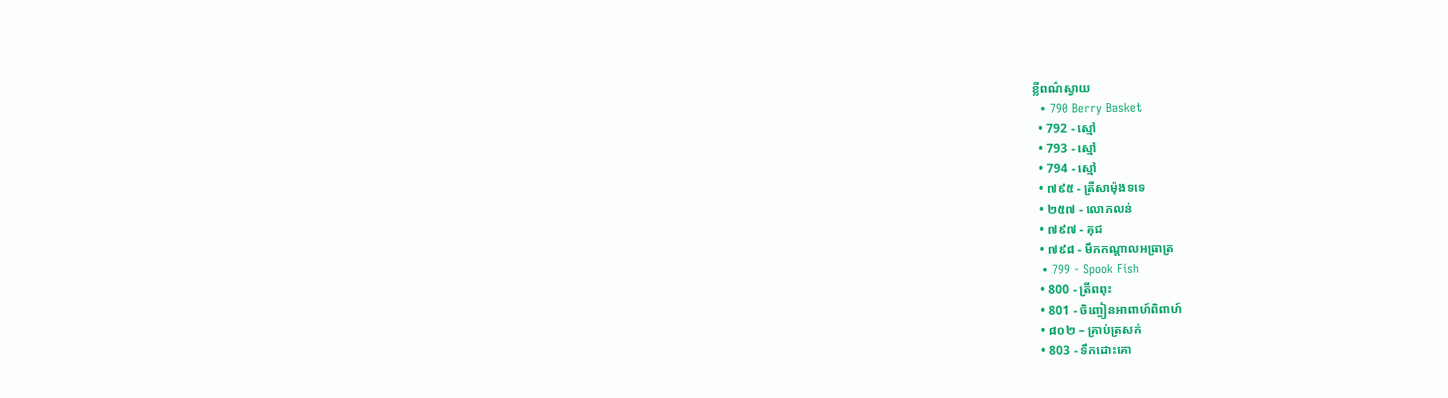ខ្លីពណ៌ស្វាយ
  • 790 Berry Basket
  • 792 - ស្មៅ
  • 793 - ស្មៅ
  • 794 - ស្មៅ
  • ៧៩៥ - ត្រីសាម៉ុងទទេ
  • ២៥៧ - លោភលន់
  • ៧៩៧ - គុជ
  • ៧៩៨ - មឹកកណ្តាលអធ្រាត្រ
  • 799 - Spook Fish
  • 800 - ត្រីពពុះ
  • 801 - ចិញ្ចៀនអាពាហ៍ពិពាហ៍
  • ៨០២ – គ្រាប់ត្រសក់
  • 803 - ទឹកដោះគោ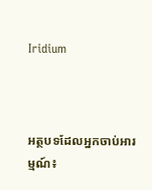Iridium



អត្ថបទដែលអ្នកចាប់អារម្មណ៍៖